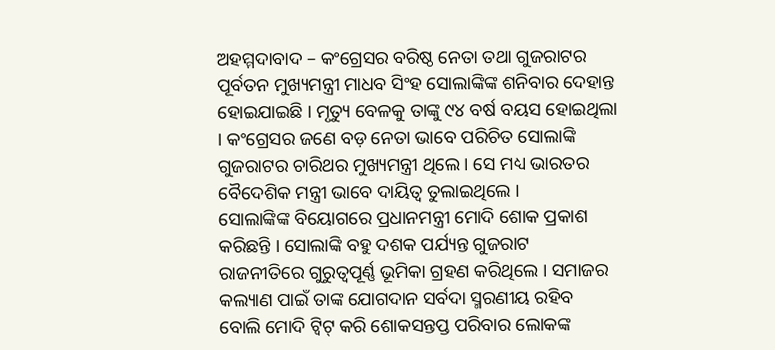ଅହମ୍ମଦାବାଦ – କଂଗ୍ରେସର ବରିଷ୍ଠ ନେତା ତଥା ଗୁଜରାଟର ପୂର୍ବତନ ମୁଖ୍ୟମନ୍ତ୍ରୀ ମାଧବ ସିଂହ ସୋଲାଙ୍କିଙ୍କ ଶନିବାର ଦେହାନ୍ତ ହୋଇଯାଇଛି । ମୃତ୍ୟୁ ବେଳକୁ ତାଙ୍କୁ ୯୪ ବର୍ଷ ବୟସ ହୋଇଥିଲା । କଂଗ୍ରେସର ଜଣେ ବଡ଼ ନେତା ଭାବେ ପରିଚିତ ସୋଲାଙ୍କି ଗୁଜରାଟର ଚାରିଥର ମୁଖ୍ୟମନ୍ତ୍ରୀ ଥିଲେ । ସେ ମଧ୍ୟ ଭାରତର ବୈଦେଶିକ ମନ୍ତ୍ରୀ ଭାବେ ଦାୟିତ୍ୱ ତୁଲାଇଥିଲେ ।
ସୋଲାଙ୍କିଙ୍କ ବିୟୋଗରେ ପ୍ରଧାନମନ୍ତ୍ରୀ ମୋଦି ଶୋକ ପ୍ରକାଶ କରିଛନ୍ତି । ସୋଲାଙ୍କି ବହୁ ଦଶକ ପର୍ଯ୍ୟନ୍ତ ଗୁଜରାଟ ରାଜନୀତିରେ ଗୁରୁତ୍ୱପୂର୍ଣ୍ଣ ଭୂମିକା ଗ୍ରହଣ କରିଥିଲେ । ସମାଜର କଲ୍ୟାଣ ପାଇଁ ତାଙ୍କ ଯୋଗଦାନ ସର୍ବଦା ସ୍ମରଣୀୟ ରହିବ ବୋଲି ମୋଦି ଟ୍ୱିଟ୍ କରି ଶୋକସନ୍ତପ୍ତ ପରିବାର ଲୋକଙ୍କ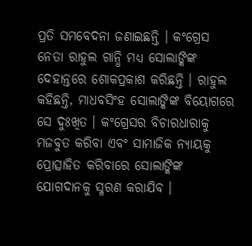ପ୍ରତି ସମବେଦନା ଜଣାଇଛନ୍ତି । କଂଗ୍ରେସ ନେତା ରାହୁଲ ଗାନ୍ଧି ମଧ୍ୟ ସୋଲାଙ୍କିଙ୍କ ଦେହାନ୍ତରେ ଶୋକପ୍ରକାଶ କରିଛନ୍ତି । ରାହୁଲ କହିଛନ୍ତି, ମାଧବସିଂହ ସୋଲାଙ୍କିଙ୍କ ବିୟୋଗରେ ସେ ଦୁଃଖିତ । କଂଗ୍ରେସର ବିଚାରଧାରାକୁ ମଜବୁତ କରିବା ଏବଂ ସାମାଜିକ ନ୍ୟାୟକୁ ପ୍ରୋତ୍ସାହିତ କରିବାରେ ସୋଲାଙ୍କିଙ୍କ ଯୋଗଦାନକୁ ସ୍ମରଣ କରାଯିବ ।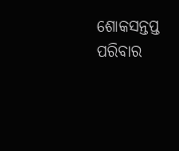ଶୋକସନ୍ତପ୍ତ ପରିବାର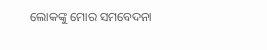ଲୋକଙ୍କୁ ମୋର ସମବେଦନା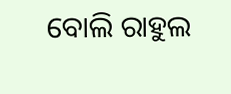ବୋଲି ରାହୁଲ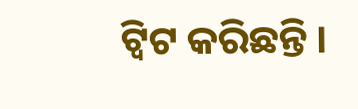ଟ୍ୱିଟ କରିଛନ୍ତି ।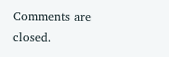Comments are closed.